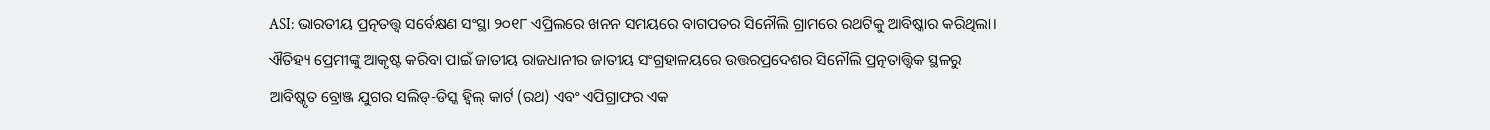ASI: ଭାରତୀୟ ପ୍ରତ୍ନତତ୍ତ୍ୱ ସର୍ବେକ୍ଷଣ ସଂସ୍ଥା ୨୦୧୮ ଏପ୍ରିଲରେ ଖନନ ସମୟରେ ବାଗପତର ସିନୌଲି ଗ୍ରାମରେ ରଥଟିକୁ ଆବିଷ୍କାର କରିଥିଲା।
ଐତିହ୍ୟ ପ୍ରେମୀଙ୍କୁ ଆକୃଷ୍ଟ କରିବା ପାଇଁ ଜାତୀୟ ରାଜଧାନୀର ଜାତୀୟ ସଂଗ୍ରହାଳୟରେ ଉତ୍ତରପ୍ରଦେଶର ସିନୌଲି ପ୍ରତ୍ନତାତ୍ତ୍ୱିକ ସ୍ଥଳରୁ ଆବିଷ୍କୃତ ବ୍ରୋଞ୍ଜ ଯୁଗର ସଲିଡ୍-ଡିସ୍କ ହ୍ଵିଲ୍ କାର୍ଟ (ରଥ) ଏବଂ ଏପିଗ୍ରାଫର ଏକ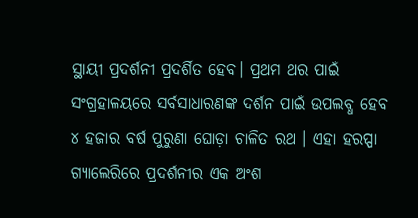ସ୍ଥାୟୀ ପ୍ରଦର୍ଶନୀ ପ୍ରଦର୍ଶିତ ହେବ। ପ୍ରଥମ ଥର ପାଇଁ ସଂଗ୍ରହାଳୟରେ ସର୍ବସାଧାରଣଙ୍କ ଦର୍ଶନ ପାଇଁ ଉପଲବ୍ଧ ହେବ ୪ ହଜାର ବର୍ଷ ପୁରୁଣା ଘୋଡ଼ା ଚାଳିତ ରଥ । ଏହା ହରପ୍ପା ଗ୍ୟାଲେରିରେ ପ୍ରଦର୍ଶନୀର ଏକ ଅଂଶ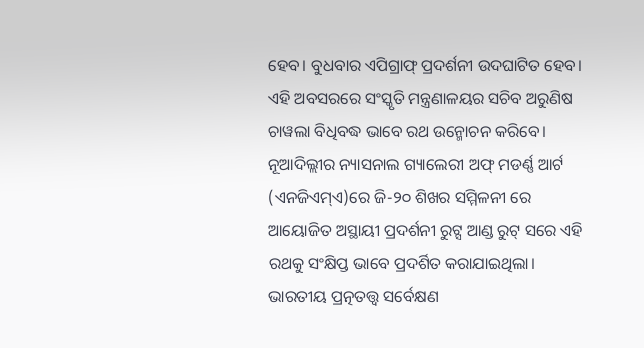ହେବ। ବୁଧବାର ଏପିଗ୍ରାଫ୍ ପ୍ରଦର୍ଶନୀ ଉଦଘାଟିତ ହେବ। ଏହି ଅବସରରେ ସଂସ୍କୃତି ମନ୍ତ୍ରଣାଳୟର ସଚିବ ଅରୁଣିଷ ଚାୱଲା ବିଧିବଦ୍ଧ ଭାବେ ରଥ ଉନ୍ମୋଚନ କରିବେ।
ନୂଆଦିଲ୍ଲୀର ନ୍ୟାସନାଲ ଗ୍ୟାଲେରୀ ଅଫ୍ ମଡର୍ଣ୍ଣ ଆର୍ଟ (ଏନଜିଏମ୍ଏ)ରେ ଜି-୨୦ ଶିଖର ସମ୍ମିଳନୀ ରେ ଆୟୋଜିତ ଅସ୍ଥାୟୀ ପ୍ରଦର୍ଶନୀ ରୁଟ୍ସ ଆଣ୍ଡ ରୁଟ୍ ସରେ ଏହି ରଥକୁ ସଂକ୍ଷିପ୍ତ ଭାବେ ପ୍ରଦର୍ଶିତ କରାଯାଇଥିଲା।
ଭାରତୀୟ ପ୍ରତ୍ନତତ୍ତ୍ୱ ସର୍ବେକ୍ଷଣ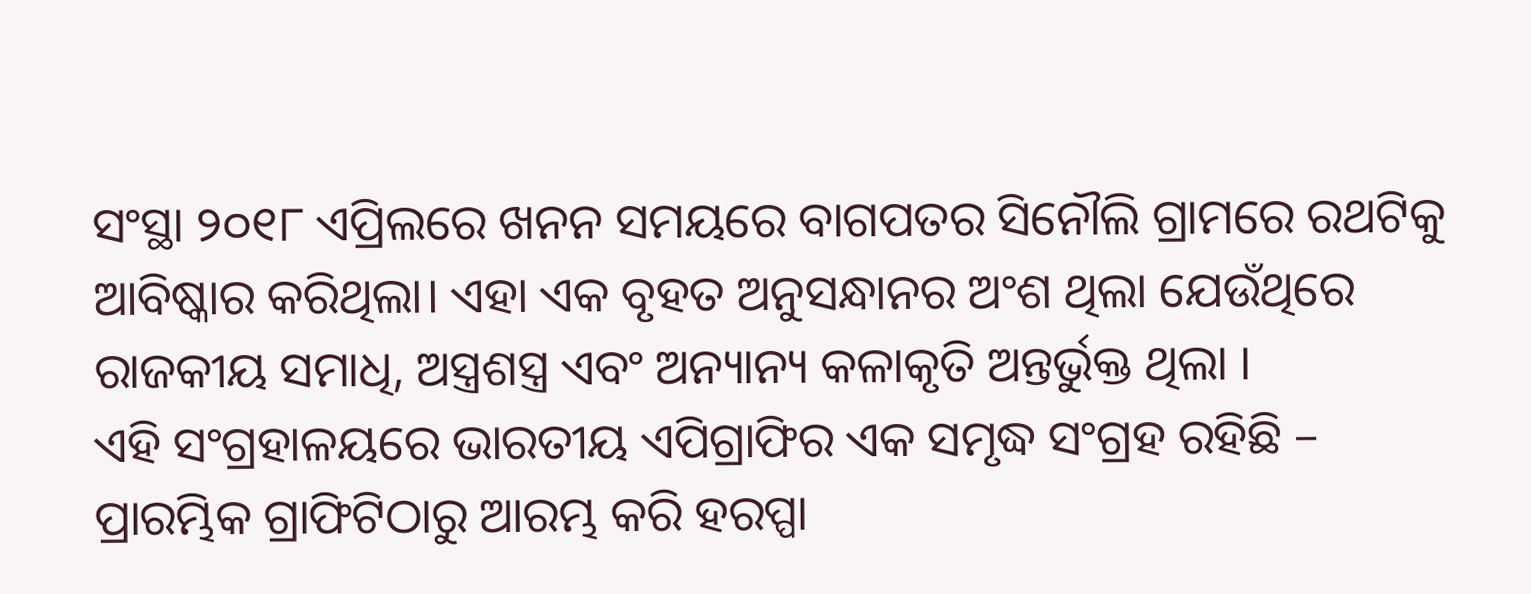ସଂସ୍ଥା ୨୦୧୮ ଏପ୍ରିଲରେ ଖନନ ସମୟରେ ବାଗପତର ସିନୌଲି ଗ୍ରାମରେ ରଥଟିକୁ ଆବିଷ୍କାର କରିଥିଲା। ଏହା ଏକ ବୃହତ ଅନୁସନ୍ଧାନର ଅଂଶ ଥିଲା ଯେଉଁଥିରେ ରାଜକୀୟ ସମାଧି, ଅସ୍ତ୍ରଶସ୍ତ୍ର ଏବଂ ଅନ୍ୟାନ୍ୟ କଳାକୃତି ଅନ୍ତର୍ଭୁକ୍ତ ଥିଲା ।
ଏହି ସଂଗ୍ରହାଳୟରେ ଭାରତୀୟ ଏପିଗ୍ରାଫିର ଏକ ସମୃଦ୍ଧ ସଂଗ୍ରହ ରହିଛି – ପ୍ରାରମ୍ଭିକ ଗ୍ରାଫିଟିଠାରୁ ଆରମ୍ଭ କରି ହରପ୍ପା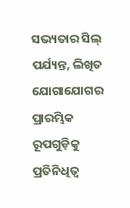ସଭ୍ୟତାର ସିଲ୍ ପର୍ଯ୍ୟନ୍ତ, ଲିଖିତ ଯୋଗାଯୋଗର ପ୍ରାରମ୍ଭିକ ରୂପଗୁଡ଼ିକୁ ପ୍ରତିନିଧିତ୍ୱ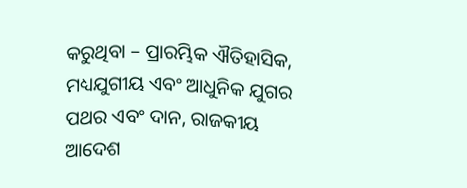କରୁଥିବା – ପ୍ରାରମ୍ଭିକ ଐତିହାସିକ, ମଧ୍ୟଯୁଗୀୟ ଏବଂ ଆଧୁନିକ ଯୁଗର ପଥର ଏବଂ ଦାନ, ରାଜକୀୟ ଆଦେଶ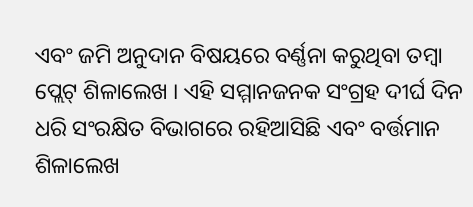ଏବଂ ଜମି ଅନୁଦାନ ବିଷୟରେ ବର୍ଣ୍ଣନା କରୁଥିବା ତମ୍ବା ପ୍ଲେଟ୍ ଶିଳାଲେଖ । ଏହି ସମ୍ମାନଜନକ ସଂଗ୍ରହ ଦୀର୍ଘ ଦିନ ଧରି ସଂରକ୍ଷିତ ବିଭାଗରେ ରହିଆସିଛି ଏବଂ ବର୍ତ୍ତମାନ ଶିଳାଲେଖ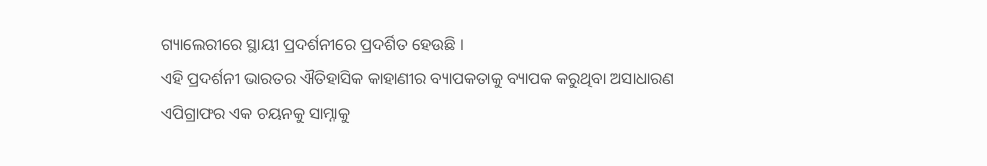ଗ୍ୟାଲେରୀରେ ସ୍ଥାୟୀ ପ୍ରଦର୍ଶନୀରେ ପ୍ରଦର୍ଶିତ ହେଉଛି ।
ଏହି ପ୍ରଦର୍ଶନୀ ଭାରତର ଐତିହାସିକ କାହାଣୀର ବ୍ୟାପକତାକୁ ବ୍ୟାପକ କରୁଥିବା ଅସାଧାରଣ ଏପିଗ୍ରାଫର ଏକ ଚୟନକୁ ସାମ୍ନାକୁ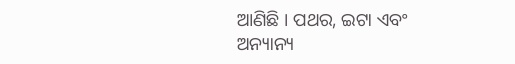ଆଣିଛି । ପଥର, ଇଟା ଏବଂ ଅନ୍ୟାନ୍ୟ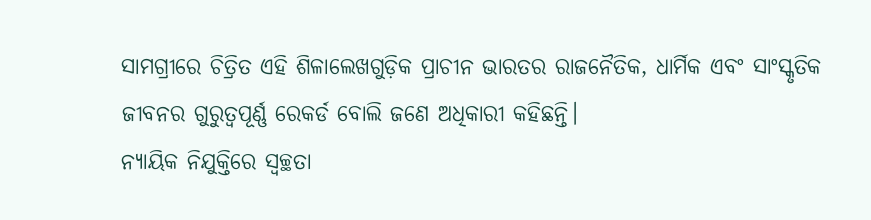ସାମଗ୍ରୀରେ ଚିତ୍ରିତ ଏହି ଶିଳାଲେଖଗୁଡ଼ିକ ପ୍ରାଚୀନ ଭାରତର ରାଜନୈତିକ, ଧାର୍ମିକ ଏବଂ ସାଂସ୍କୃତିକ ଜୀବନର ଗୁରୁତ୍ୱପୂର୍ଣ୍ଣ ରେକର୍ଡ ବୋଲି ଜଣେ ଅଧିକାରୀ କହିଛନ୍ତି।
ନ୍ୟାୟିକ ନିଯୁକ୍ତିରେ ସ୍ୱଚ୍ଛତା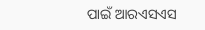ପାଇଁ ଆରଏସଏସ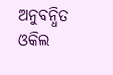ଅନୁବନ୍ଧିତ ଓକିଲ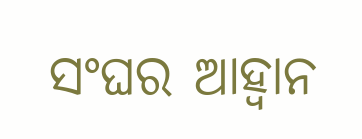ସଂଘର ଆହ୍ୱାନ